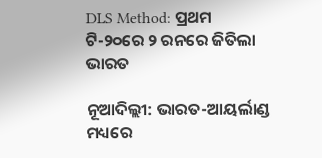DLS Method: ପ୍ରଥମ ଟି-୨୦ରେ ୨ ରନରେ ଜିତିଲା ଭାରତ

ନୂଆଦିଲ୍ଲୀ: ଭାରତ-ଆୟର୍ଲାଣ୍ଡ ମଧ୍ୟରେ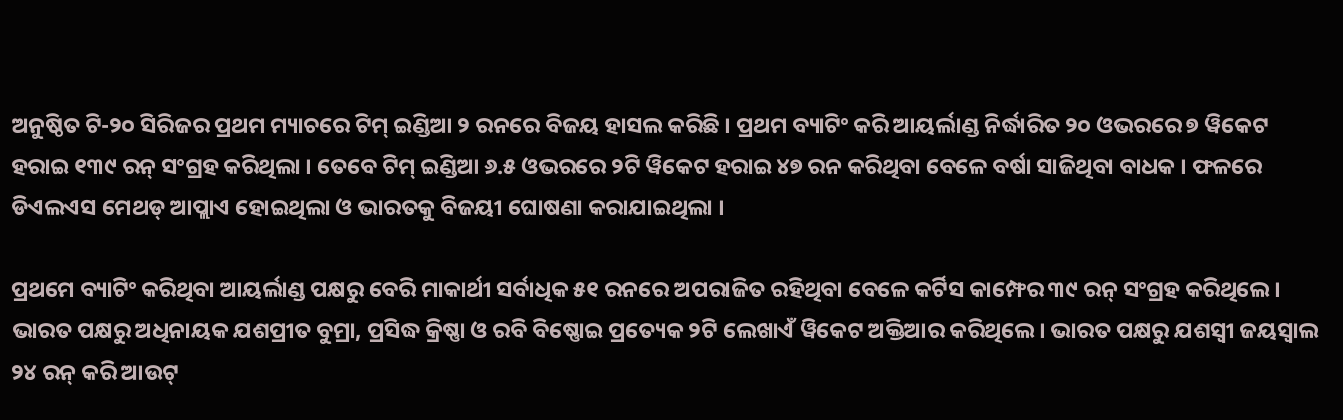ଅନୁଷ୍ଠିତ ଟି-୨୦ ସିରିଜର ପ୍ରଥମ ମ୍ୟାଚରେ ଟିମ୍ ଇଣ୍ଡିଆ ୨ ରନରେ ବିଜୟ ହାସଲ କରିଛି । ପ୍ରଥମ ବ୍ୟାଟିଂ କରି ଆୟର୍ଲାଣ୍ଡ ନିର୍ଦ୍ଧାରିତ ୨୦ ଓଭରରେ ୭ ୱିକେଟ ହରାଇ ୧୩୯ ରନ୍ ସଂଗ୍ରହ କରିଥିଲା । ତେବେ ଟିମ୍ ଇଣ୍ଡିଆ ୬.୫ ଓଭରରେ ୨ଟି ୱିକେଟ ହରାଇ ୪୭ ରନ କରିଥିବା ବେଳେ ବର୍ଷା ସାଜିଥିବା ବାଧକ । ଫଳରେ ଡିଏଲଏସ ମେଥଡ୍ ଆପ୍ଲାଏ ହୋଇଥିଲା ଓ ଭାରତକୁ ବିଜୟୀ ଘୋଷଣା କରାଯାଇଥିଲା ।

ପ୍ରଥମେ ବ୍ୟାଟିଂ କରିଥିବା ଆୟର୍ଲାଣ୍ଡ ପକ୍ଷରୁ ବେରି ମାକାର୍ଥୀ ସର୍ବାଧିକ ୫୧ ରନରେ ଅପରାଜିତ ରହିଥିବା ବେଳେ କର୍ଟିସ କାମ୍ଫେର ୩୯ ରନ୍ ସଂଗ୍ରହ କରିଥିଲେ । ଭାରତ ପକ୍ଷରୁ ଅଧିନାୟକ ଯଶପ୍ରୀତ ବୁମ୍ରା, ପ୍ରସିଦ୍ଧ କ୍ରିଷ୍ଣା ଓ ରବି ବିଷ୍ଣୋଇ ପ୍ରତ୍ୟେକ ୨ଟି ଲେଖାଏଁ ୱିକେଟ ଅକ୍ତିଆର କରିଥିଲେ । ଭାରତ ପକ୍ଷରୁ ଯଶସ୍ୱୀ ଜୟସ୍ୱାଲ ୨୪ ରନ୍ କରି ଆଉଟ୍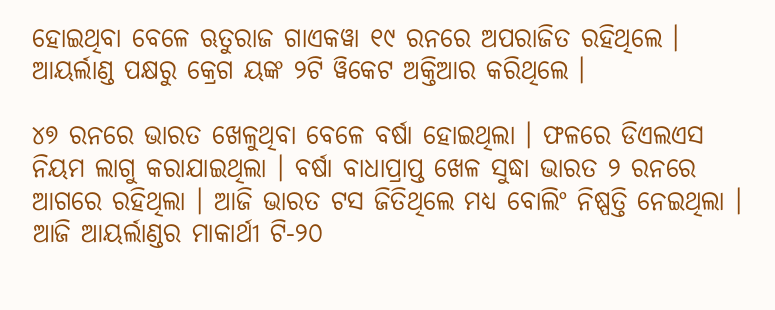ହୋଇଥିବା ବେଳେ ଋତୁରାଜ ଗାଏକୱା ୧୯ ରନରେ ଅପରାଜିତ ରହିଥିଲେ । ଆୟର୍ଲାଣ୍ଡ ପକ୍ଷରୁ କ୍ରେଗ ୟଙ୍କ ୨ଟି ୱିକେଟ ଅକ୍ତିଆର କରିଥିଲେ ।

୪୭ ରନରେ ଭାରତ ଖେଳୁଥିବା ବେଳେ ବର୍ଷା ହୋଇଥିଲା । ଫଳରେ ଡିଏଲଏସ ନିୟମ ଲାଗୁ କରାଯାଇଥିଲା । ବର୍ଷା ବାଧାପ୍ରାପ୍ତ ଖେଳ ସୁଦ୍ଧା ଭାରତ ୨ ରନରେ ଆଗରେ ରହିଥିଲା । ଆଜି ଭାରତ ଟସ ଜିତିଥିଲେ ମଧ୍ୟ ବୋଲିଂ ନିଷ୍ପତ୍ତି ନେଇଥିଲା । ଆଜି ଆୟର୍ଲାଣ୍ଡର ମାକାର୍ଥୀ ଟି-୨୦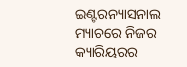ଇଣ୍ଟରନ୍ୟାସନାଲ ମ୍ୟାଚରେ ନିଜର କ୍ୟାରିୟରର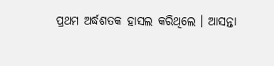ପ୍ରଥମ ଅର୍ଦ୍ଧଶତକ ହାସଲ କରିଥିଲେ । ଆସନ୍ତା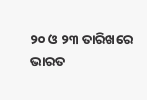୨୦ ଓ ୨୩ ତାରିଖରେ ଭାରତ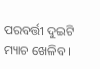ପରବର୍ତ୍ତୀ ଦୁଇଟି ମ୍ୟାଚ ଖେଳିବ ।